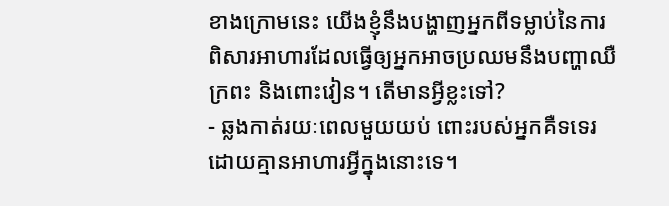ខាងក្រោមនេះ យើងខ្ញុំនឹងបង្ហាញអ្នកពីទម្លាប់នៃការពិសារអាហារដែលធ្វើឲ្យអ្នកអាចប្រឈមនឹងបញ្ហាឈឺក្រពះ និងពោះវៀន។ តើមានអ្វីខ្លះទៅ?
- ឆ្លងកាត់រយៈពេលមួយយប់ ពោះរបស់អ្នកគឺទទេរដោយគ្មានអាហារអ្វីក្នុងនោះទេ។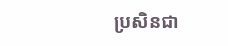ប្រសិនជា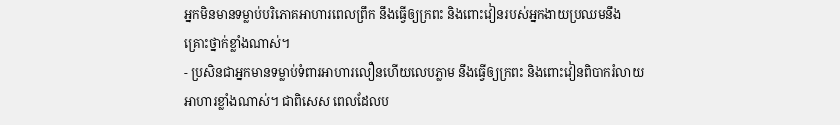អ្នកមិនមានទម្លាប់បរិភោគអាហារពេលព្រឹក នឹងធ្វើឲ្យក្រពះ និងពោះវៀនរបស់អ្នកងាយប្រឈមនឹងគ្រោះថ្នាក់ខ្លាំងណាស់។
- ប្រសិនជាអ្នកមានទម្លាប់ទំពារអាហារលឿនហើយលេបភ្លាម នឹងធ្វើឲ្យក្រពះ និងពោះវៀនពិបាករំលាយអាហារខ្លាំងណាស់។ ជាពិសេស ពេលដែលប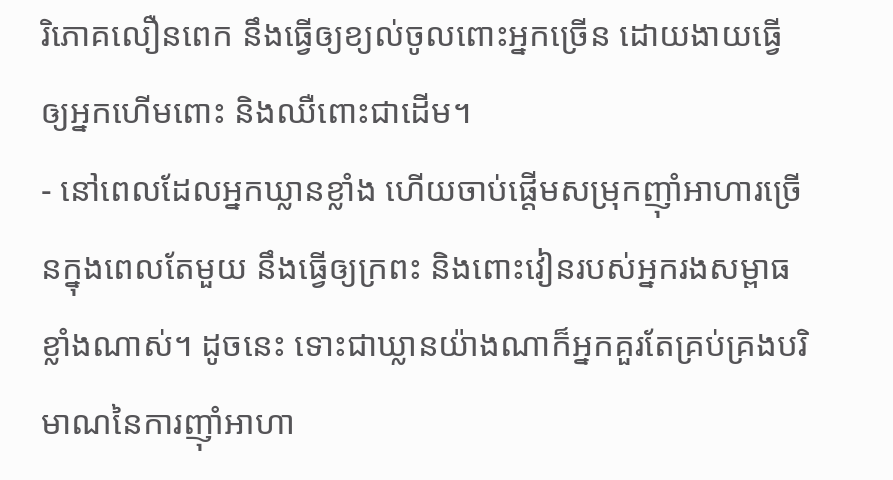រិភោគលឿនពេក នឹងធ្វើឲ្យខ្យល់ចូលពោះអ្នកច្រើន ដោយងាយធ្វើឲ្យអ្នកហើមពោះ និងឈឺពោះជាដើម។
- នៅពេលដែលអ្នកឃ្លានខ្លាំង ហើយចាប់ផ្តើមសម្រុកញ៉ាំអាហារច្រើនក្នុងពេលតែមួយ នឹងធ្វើឲ្យក្រពះ និងពោះវៀនរបស់អ្នករងសម្ពាធខ្លាំងណាស់។ ដូចនេះ ទោះជាឃ្លានយ៉ាងណាក៏អ្នកគួរតែគ្រប់គ្រងបរិមាណនៃការញ៉ាំអាហា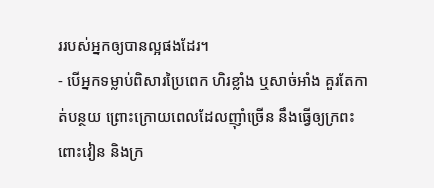ររបស់អ្នកឲ្យបានល្អផងដែរ។
- បើអ្នកទម្លាប់ពិសារប្រៃពេក ហិរខ្លាំង ឬសាច់អាំង គួរតែកាត់បន្ថយ ព្រោះក្រោយពេលដែលញ៉ាំច្រើន នឹងធ្វើឲ្យក្រពះ ពោះវៀន និងក្រ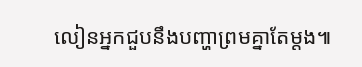លៀនអ្នកជួបនឹងបញ្ហាព្រមគ្នាតែម្តង៕